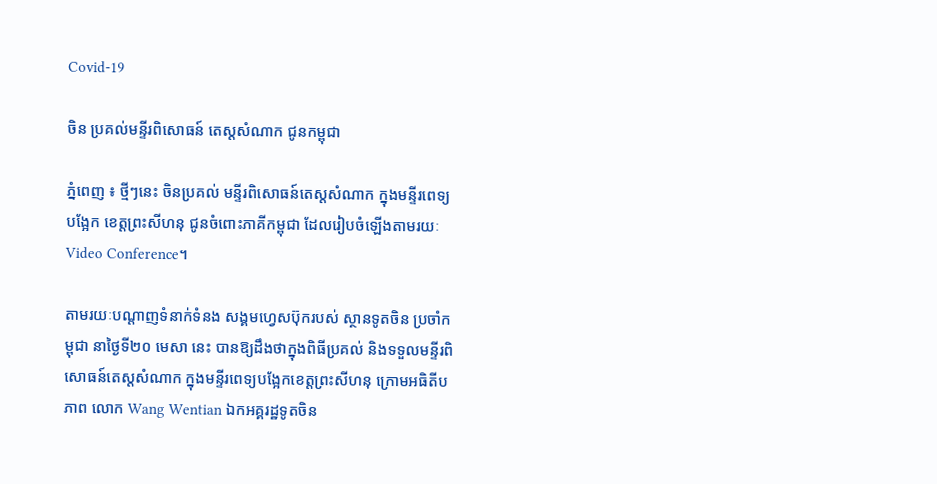Covid-19

ចិន ប្រគល់មន្ទីរពិសោធន៍ តេស្តសំណាក ជូនកម្ពុជា

ភ្នំពេញ ៖ ថ្មីៗនេះ ចិនប្រគល់ មន្ទីរពិសោធន៍តេស្តសំណាក ក្នុងមន្ទីរពេទ្យបង្អែក ខេត្តព្រះសីហនុ ជូនចំពោះភាគីកម្ពុជា ដែលរៀបចំឡើងតាមរយៈ Video Conference។

តាមរយៈបណ្ដាញទំនាក់ទំនង សង្គមហ្វេសប៊ុករបស់ ស្ថានទូតចិន ប្រចាំកម្ពុជា នាថ្ងៃទី២០ មេសា នេះ បានឱ្យដឹងថាក្នុងពិធីប្រគល់ និងទទួលមន្ទីរពិសោធន៍តេស្តសំណាក ក្នុងមន្ទីរពេទ្យបង្អែកខេត្តព្រះសីហនុ ក្រោមអធិតីបភាព លោក Wang Wentian ឯកអគ្គរដ្ឋទូតចិន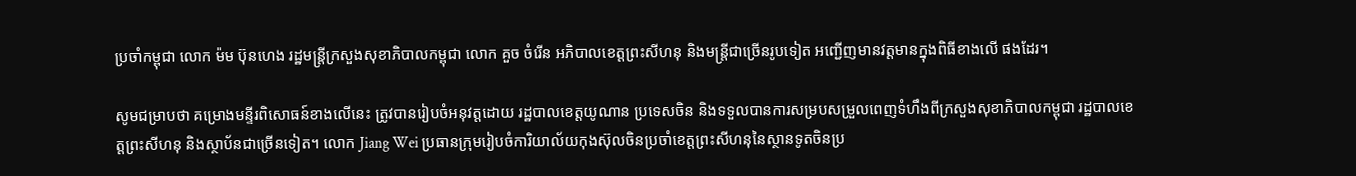ប្រចាំកម្ពុជា លោក ម៉ម ប៊ុនហេង រដ្ឋមន្ដ្រីក្រសួងសុខាភិបាលកម្ពុជា លោក គួច ចំរើន អភិបាលខេត្តព្រះសីហនុ និងមន្រ្តីជាច្រើនរូបទៀត អញ្ជើញមានវត្តមានក្នុងពិធីខាងលើ ផងដែរ។

សូមជម្រាបថា គម្រោងមន្ទីរពិសោធន៍ខាងលើនេះ ត្រូវបានរៀបចំអនុវត្តដោយ រដ្ឋបាលខេត្តយូណាន ប្រទេសចិន និងទទួលបានការសម្របសម្រួលពេញទំហឹងពីក្រសួងសុខាភិបាលកម្ពុជា រដ្ឋបាលខេត្តព្រះសីហនុ និងស្ថាប័នជាច្រើនទៀត។ លោក Jiang Wei ប្រធានក្រុមរៀបចំការិយាល័យកុងស៊ុលចិនប្រចាំខេត្តព្រះសីហនុនៃស្ថានទូតចិនប្រ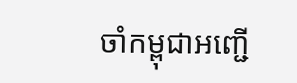ចាំកម្ពុជាអញ្ជើ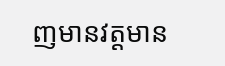ញមានវត្តមាន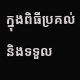ក្នុងពិធីប្រគល់និងទទួល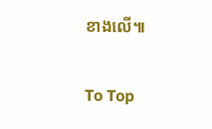ខាងលើ៕

To Top